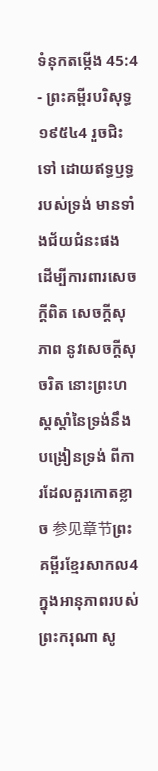ទំនុកតម្កើង 45:4 - ព្រះគម្ពីរបរិសុទ្ធ ១៩៥៤4 រួចជិះទៅ ដោយឥទ្ធឫទ្ធរបស់ទ្រង់ មានទាំងជ័យជំនះផង ដើម្បីការពារសេចក្ដីពិត សេចក្ដីសុភាព នូវសេចក្ដីសុចរិត នោះព្រះហស្តស្តាំនៃទ្រង់នឹងបង្រៀនទ្រង់ ពីការដែលគួរកោតខ្លាច 参见章节ព្រះគម្ពីរខ្មែរសាកល4 ក្នុងអានុភាពរបស់ព្រះករុណា សូ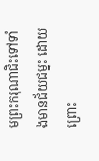មព្រះករុណាជិះទៅទាំងមានជ័យជម្នះ ដោយព្រោះ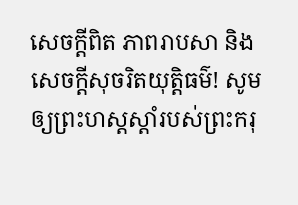សេចក្ដីពិត ភាពរាបសា និងសេចក្ដីសុចរិតយុត្តិធម៌! សូមឲ្យព្រះហស្តស្ដាំរបស់ព្រះករុ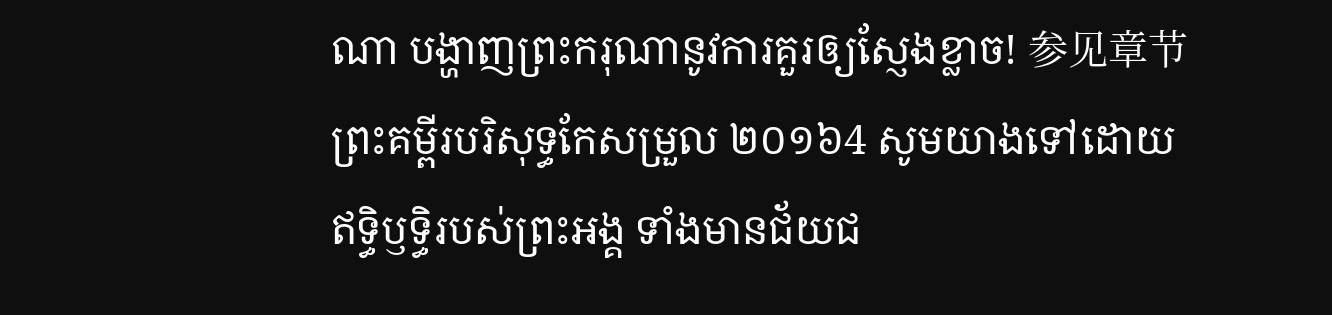ណា បង្ហាញព្រះករុណានូវការគួរឲ្យស្ញែងខ្លាច! 参见章节ព្រះគម្ពីរបរិសុទ្ធកែសម្រួល ២០១៦4 សូមយាងទៅដោយឥទ្ធិឫទ្ធិរបស់ព្រះអង្គ ទាំងមានជ័យជ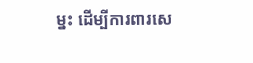ម្នះ ដើម្បីការពារសេ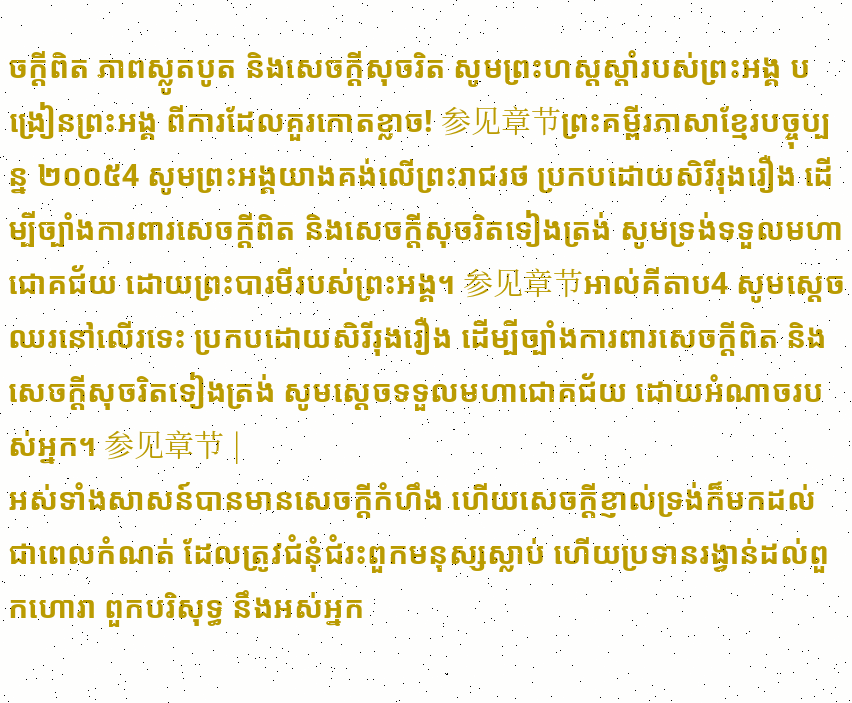ចក្ដីពិត ភាពស្លូតបូត និងសេចក្ដីសុចរិត សូមព្រះហស្តស្តាំរបស់ព្រះអង្គ បង្រៀនព្រះអង្គ ពីការដែលគួរកោតខ្លាច! 参见章节ព្រះគម្ពីរភាសាខ្មែរបច្ចុប្បន្ន ២០០៥4 សូមព្រះអង្គយាងគង់លើព្រះរាជរថ ប្រកបដោយសិរីរុងរឿង ដើម្បីច្បាំងការពារសេចក្ដីពិត និងសេចក្ដីសុចរិតទៀងត្រង់ សូមទ្រង់ទទួលមហាជោគជ័យ ដោយព្រះបារមីរបស់ព្រះអង្គ។ 参见章节អាល់គីតាប4 សូមស្តេចឈរនៅលើរទេះ ប្រកបដោយសិរីរុងរឿង ដើម្បីច្បាំងការពារសេចក្ដីពិត និងសេចក្ដីសុចរិតទៀងត្រង់ សូមស្តេចទទួលមហាជោគជ័យ ដោយអំណាចរបស់អ្នក។ 参见章节 |
អស់ទាំងសាសន៍បានមានសេចក្ដីកំហឹង ហើយសេចក្ដីខ្ញាល់ទ្រង់ក៏មកដល់ ជាពេលកំណត់ ដែលត្រូវជំនុំជំរះពួកមនុស្សស្លាប់ ហើយប្រទានរង្វាន់ដល់ពួកហោរា ពួកបរិសុទ្ធ នឹងអស់អ្នក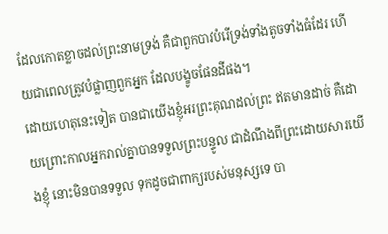ដែលកោតខ្លាចដល់ព្រះនាមទ្រង់ គឺជាពួកបាវបំរើទ្រង់ទាំងតូចទាំងធំដែរ ហើយជាពេលត្រូវបំផ្លាញពួកអ្នក ដែលបង្ខូចផែនដីផង។
ដោយហេតុនេះទៀត បានជាយើងខ្ញុំអរព្រះគុណដល់ព្រះ ឥតមានដាច់ គឺដោយព្រោះកាលអ្នករាល់គ្នាបានទទួលព្រះបន្ទូល ជាដំណឹងពីព្រះដោយសារយើងខ្ញុំ នោះមិនបានទទួល ទុកដូចជាពាក្យរបស់មនុស្សទេ បា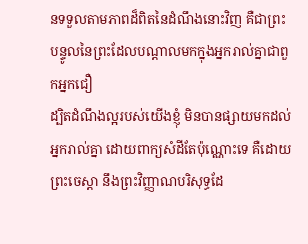នទទួលតាមភាពដ៏ពិតនៃដំណឹងនោះវិញ គឺជាព្រះបន្ទូលនៃព្រះដែលបណ្តាលមកក្នុងអ្នករាល់គ្នាជាពួកអ្នកជឿ
ដ្បិតដំណឹងល្អរបស់យើងខ្ញុំ មិនបានផ្សាយមកដល់អ្នករាល់គ្នា ដោយពាក្យសំដីតែប៉ុណ្ណោះទេ គឺដោយព្រះចេស្តា នឹងព្រះវិញ្ញាណបរិសុទ្ធដែ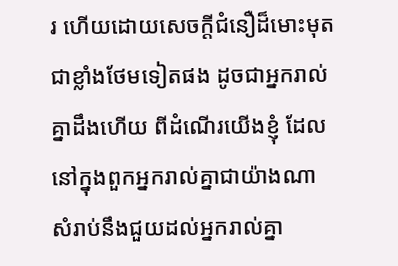រ ហើយដោយសេចក្ដីជំនឿដ៏មោះមុតជាខ្លាំងថែមទៀតផង ដូចជាអ្នករាល់គ្នាដឹងហើយ ពីដំណើរយើងខ្ញុំ ដែលនៅក្នុងពួកអ្នករាល់គ្នាជាយ៉ាងណា សំរាប់នឹងជួយដល់អ្នករាល់គ្នា